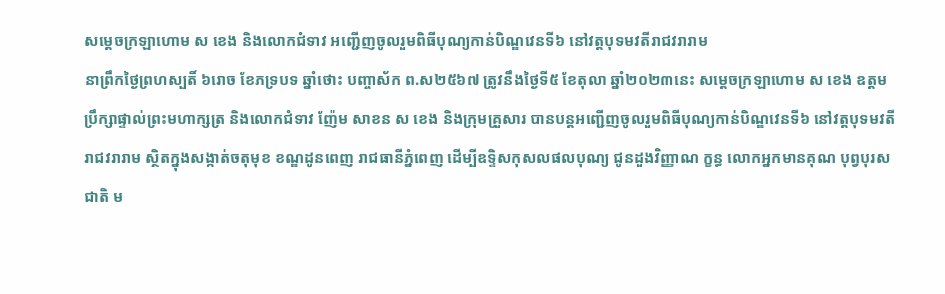សម្ដេចក្រឡាហោម ស ខេង និងលោកជំទាវ អញ្ជើញចូលរួមពិធីបុណ្យកាន់បិណ្ឌវេនទី៦ នៅវត្តបុទមវតីរាជវរារាម
នាព្រឹកថ្ងៃព្រហស្បតិ៍ ៦រោច ខែភទ្របទ ឆ្នាំថោះ បញ្ចាស័ក ព.ស២៥៦៧ ត្រូវនឹងថ្ងៃទី៥ ខែតុលា ឆ្នាំ២០២៣នេះ សម្ដេចក្រឡាហោម ស ខេង ឧត្តមប្រឹក្សាផ្ទាល់ព្រះមហាក្សត្រ និងលោកជំទាវ ញ៉ែម សាខន ស ខេង និងក្រុមគ្រួសារ បានបន្តអញ្ជើញចូលរួមពិធីបុណ្យកាន់បិណ្ឌវេនទី៦ នៅវត្តបុទមវតីរាជវរារាម ស្ថិតក្នុងសង្កាត់ចតុមុខ ខណ្ឌដូនពេញ រាជធានីភ្នំពេញ ដើម្បីឧទ្ទិសកុសលផលបុណ្យ ជូនដួងវិញ្ញាណ ក្ខន្ធ លោកអ្នកមានគុណ បុព្វបុរសជាតិ ម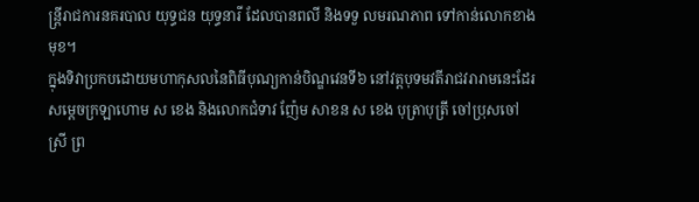ន្ត្រីរាជការនគរបាល យុទ្ធជន យុទ្ធនារី ដែលបានពលី និងទទួ លមរណភាព ទៅកាន់លោកខាងមុខ។
ក្នុងទិវាប្រកបដោយមហាកុសលនៃពិធីបុណ្យកាន់បិណ្ឌវេនទី៦ នៅវត្តបុទមវតីរាជវរារាមនេះដែរ សម្ដេចក្រឡាហោម ស ខេង និងលោកជំទាវ ញ៉ែម សាខន ស ខេង បុត្រាបុត្រី ចៅប្រុសចៅស្រី ព្រ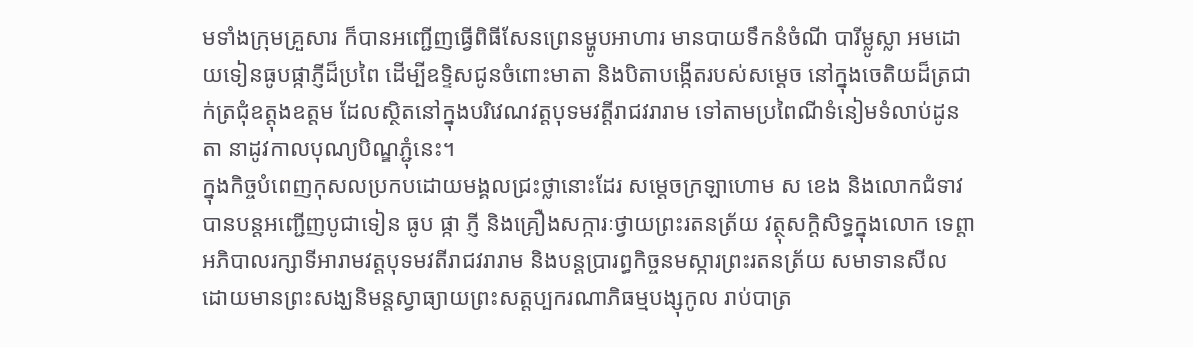មទាំងក្រុមគ្រួសារ ក៏បានអញ្ជើញធ្វើពិធីសែនព្រេនម្ហូបអាហារ មានបាយទឹកនំចំណី បារីម្លូស្លា អមដោយទៀនធូបផ្កាភ្ញីដ៏ប្រពៃ ដើម្បីឧទ្ទិសជូនចំពោះមាតា និងបិតាបង្កើតរបស់សម្ដេច នៅក្នុងចេតិយដ៏ត្រជាក់ត្រជុំឧត្តុងឧត្តម ដែលស្ថិតនៅក្នុងបរិវេណវត្តបុទមវត្តីរាជវរារាម ទៅតាមប្រពៃណីទំនៀមទំលាប់ដូនតា នាដូវកាលបុណ្យបិណ្ឌភ្ជុំនេះ។
ក្នុងកិច្ចបំពេញកុសលប្រកបដោយមង្គលជ្រះថ្លានោះដែរ សម្ដេចក្រឡាហោម ស ខេង និងលោកជំទាវ បានបន្តអញ្ជើញបូជាទៀន ធូប ផ្កា ភ្ញី និងគ្រឿងសក្ការៈថ្វាយព្រះរតនត្រ័យ វត្ថុសក្ដិសិទ្ធក្នុងលោក ទេព្តាអភិបាលរក្សាទីអារាមវត្តបុទមវតីរាជវរារាម និងបន្តប្រារព្ធកិច្ចនមស្ការព្រះរតនត្រ័យ សមាទានសីល ដោយមានព្រះសង្ឃនិមន្តស្វាធ្យាយព្រះសត្តប្បករណាភិធម្មបង្សុកូល រាប់បាត្រ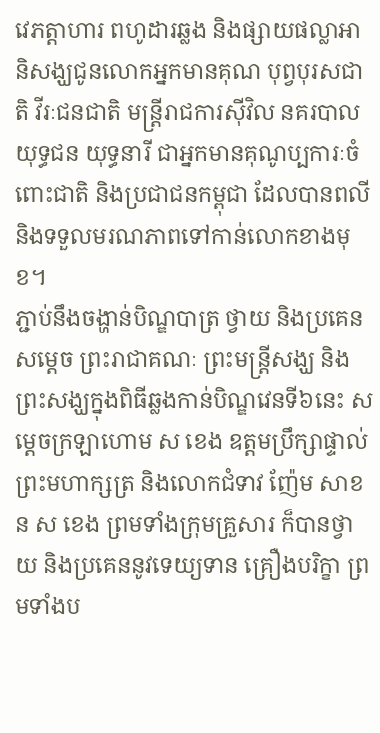វេភត្តាហារ ពហូដារឆ្លង និងផ្សាយផល្លាអានិសង្ឃជូនលោកអ្នកមានគុណ បុព្វបុរសជាតិ វីរៈជនជាតិ មន្ត្រីរាជការស៊ីវិល នគរបាល យុទ្ធជន យុទ្ធនារី ជាអ្នកមានគុណូប្បការៈចំពោះជាតិ និងប្រជាជនកម្ពុជា ដែលបានពលី និងទទួលមរណភាពទៅកាន់លោកខាងមុខ។
ភ្ជាប់នឹងចង្ហាន់បិណ្ឌបាត្រ ថ្វាយ និងប្រគេនសម្ដេច ព្រះរាជាគណៈ ព្រះមន្ត្រីសង្ឃ និងព្រះសង្ឃក្នុងពិធីឆ្លងកាន់បិណ្ឌវេនទី៦នេះ សម្ដេចក្រឡាហោម ស ខេង ឧត្តមប្រឹក្សាផ្ទាល់ព្រះមហាក្សត្រ និងលោកជំទាវ ញ៉ែម សាខន ស ខេង ព្រមទាំងក្រុមគ្រួសារ ក៏បានថ្វាយ និងប្រគេននូវទេយ្យទាន គ្រឿងបរិក្ខា ព្រមទាំងប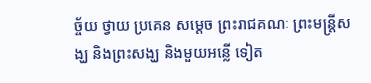ច្ច័យ ថ្វាយ ប្រគេន សម្ដេច ព្រះរាជគណៈ ព្រះមន្ត្រីសង្ឃ និងព្រះសង្ឃ និងមួយអន្លើ ទៀត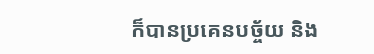ក៏បានប្រគេនបច្ច័យ និង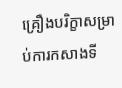គ្រឿងបរិក្ខាសម្រាប់ការកសាងទី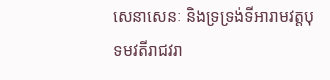សេនាសេនៈ និងទ្រទ្រង់ទីអារាមវត្តបុទមវតីរាជវរា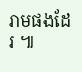រាមផងដែរ ៕